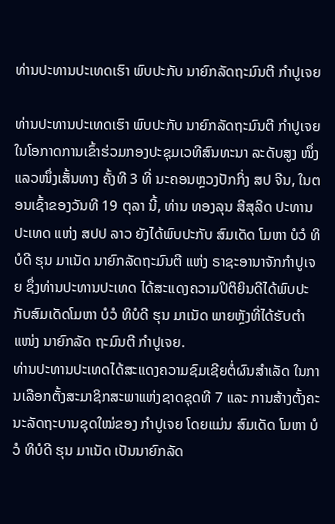ທ່ານປະທານປະເທດເຮົາ ພົບປະກັບ ນາຍົກລັດຖະມົນຕີ ກຳປູເຈຍ

ທ່ານປະທານປະເທດເຮົາ ພົບປະກັບ ນາຍົກລັດຖະມົນຕີ ກຳປູເຈຍ
ໃນໂອກາດການເຂົ້າຮ່ວມກອງປະຊຸມເວທີສົນທະນາ ລະດັບສູງ ໜຶ່ງແລວໜຶ່ງເສັ້ນທາງ ຄັ້ງທີ 3 ທີ່ ນະຄອນຫຼວງປັກກິ່ງ ສປ ຈີນ, ໃນຕອນເຊົ້າຂອງວັນທີ 19 ຕຸລາ ນີ້, ທ່ານ ທອງລຸນ ສີສຸລິດ ປະທານປະເທດ ແຫ່ງ ສປປ ລາວ ຍັງໄດ້ພົບປະກັບ ສົມເດັດ ໂມຫາ ບໍວໍ ທິບໍດີ ຮຸນ ມາເນັດ ນາຍົກລັດຖະມົນຕີ ແຫ່ງ ຣາຊະອານາຈັກກຳປູເຈຍ ຊຶ່ງທ່ານປະທານປະເທດ ໄດ້ສະແດງຄວາມປິຕິຍິນດີໄດ້ພົບປະກັບສົມເດັດໂມຫາ ບໍວໍ ທິບໍດີ ຮຸນ ມາເນັດ ພາຍຫຼັງທີ່ໄດ້ຮັບຕຳແໜ່ງ ນາຍົກລັດ ຖະມົນຕີ ກຳປູເຈຍ.
ທ່ານປະທານປະເທດໄດ້ສະແດງຄວາມຊົມເຊີຍຕໍ່ຜົນສໍາເລັດ ໃນການເລືອກຕັ້ງສະມາຊິກສະພາແຫ່ງຊາດຊຸດທີ 7 ແລະ ການສ້າງຕັ້ງຄະນະລັດຖະບານຊຸດໃໝ່ຂອງ ກຳປູເຈຍ ໂດຍແມ່ນ ສົມເດັດ ໂມຫາ ບໍວໍ ທິບໍດີ ຮຸນ ມາເນັດ ເປັນນາຍົກລັດ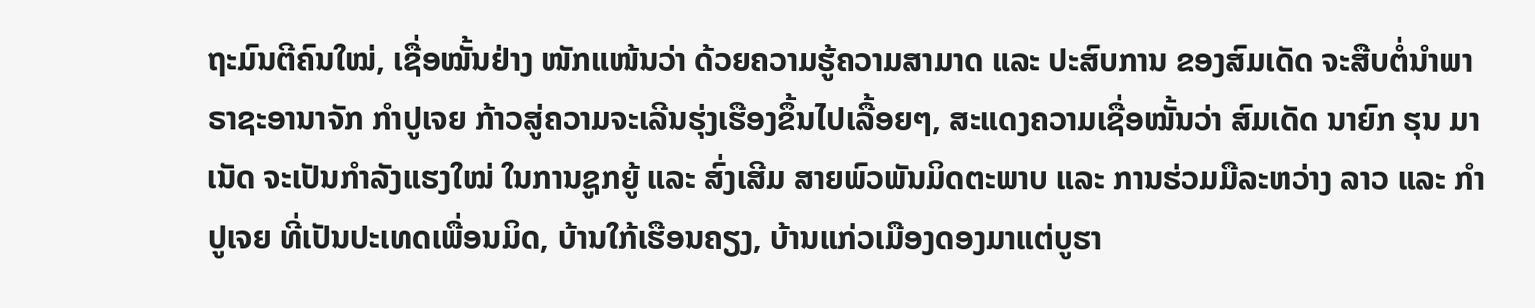ຖະມົນຕີຄົນໃໝ່, ເຊື່ອໝັ້ນຢ່າງ ໜັກແໜ້ນວ່າ ດ້ວຍຄວາມຮູ້ຄວາມສາມາດ ແລະ ປະສົບການ ຂອງສົມເດັດ ຈະສືບຕໍ່ນຳພາ ຣາຊະອານາຈັກ ກຳປູເຈຍ ກ້າວສູ່ຄວາມຈະເລີນຮຸ່ງເຮືອງຂຶ້ນໄປເລື້ອຍໆ, ສະແດງຄວາມເຊື່ອໝັ້ນວ່າ ສົມເດັດ ນາຍົກ ຮຸນ ມາເນັດ ຈະເປັນກຳລັງແຮງໃໝ່ ໃນການຊູກຍູ້ ແລະ ສົ່ງເສີມ ສາຍພົວພັນມິດຕະພາບ ແລະ ການຮ່ວມມືລະຫວ່າງ ລາວ ແລະ ກຳປູເຈຍ ທີ່ເປັນປະເທດເພື່ອນມິດ, ບ້ານໃກ້ເຮືອນຄຽງ, ບ້ານແກ່ວເມືອງດອງມາແຕ່ບູຮາ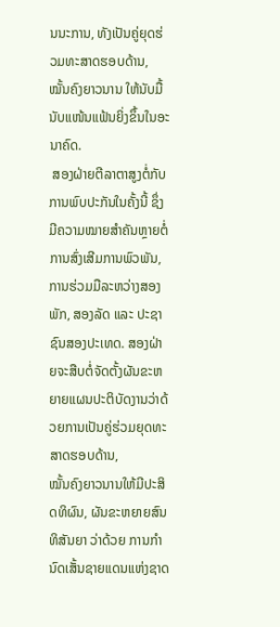ນນະການ, ທັງເປັນຄູ່ຍຸດຮ່ວມທະສາດຮອບດ້ານ, ໝັ້ນຄົງຍາວນານ ໃຫ້ນັບມື້ນັບແໜ້ນແຟ້ນຍິ່ງຂຶ້ນໃນອະນາຄົດ.
 ສອງຝ່າຍຕີລາຕາສູງຕໍ່ກັບການພົບປະກັນໃນຄັ້ງນີ້ ຊຶ່ງມີຄວາມໝາຍສໍາຄັນຫຼາຍຕໍ່ການສົ່ງເສີມການພົວພັນ, ການຮ່ວມມືລະຫວ່າງສອງພັກ, ສອງລັດ ແລະ ປະຊາຊົນສອງປະເທດ. ສອງຝ່າຍຈະສືບຕໍ່ຈັດຕັ້ງຜັນຂະຫຍາຍແຜນປະຕິບັດງານວ່າດ້ວຍການເປັນຄູ່ຮ່ວມຍຸດທະສາດຮອບດ້ານ,                ໝັ້ນຄົງຍາວນານໃຫ້ມີປະສິດທິຜົນ, ຜັນຂະຫຍາຍສົນທິສັນຍາ ວ່າດ້ວຍ ການກຳນົດເສັ້ນຊາຍແດນແຫ່ງຊາດ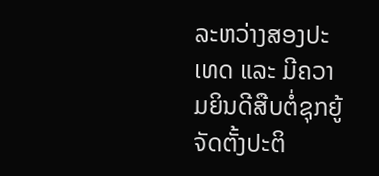ລະຫວ່າງສອງປະເທດ ແລະ ມີຄວາມຍິນດີສືບຕໍ່ຊຸກຍູ້ຈັດຕັ້ງປະຕິ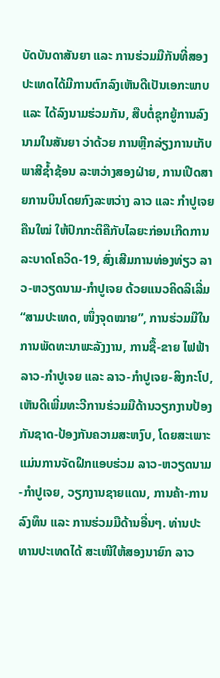ບັດບັນດາສັນຍາ ແລະ ການຮ່ວມມືກັນທີ່ສອງປະເທດໄດ້ມີການຕົກລົງເຫັນດີເປັນເອກະພາບ ແລະ ໄດ້ລົງນາມຮ່ວມກັນ, ສືບຕໍ່ຊຸກຍູ້ການລົງນາມໃນສັນຍາ ວ່າດ້ວຍ ການຫຼີກລ່ຽງການເກັບພາສີຊໍ້າຊ້ອນ ລະຫວ່າງສອງຝ່າຍ, ການເປີດສາຍການບິນໂດຍກົງລະຫວ່າງ ລາວ ແລະ ກຳປູເຈຍ ຄືນໃໝ່ ໃຫ້ປົກກະຕິຄືກັບໄລຍະກ່ອນເກີດການລະບາດໂຄວິດ-19, ສົ່ງເສີມການທ່ອງທ່ຽວ ລາວ-ຫວຽດນາມ-ກຳປູເຈຍ ດ້ວຍແນວຄິດລິເລີ່ມ “ສາມປະເທດ, ໜຶ່ງຈຸດໝາຍ”, ການຮ່ວມມືໃນການພັດທະນາພະລັງງານ, ການຊື້-ຂາຍ ໄຟຟ້າ ລາວ-ກຳປູເຈຍ ແລະ ລາວ-ກຳປູເຈຍ-ສິງກະໂປ, ເຫັນດີເພີ່ມທະວີການຮ່ວມມືດ້ານວຽກງານປ້ອງກັນຊາດ-ປ້ອງກັນຄວາມສະຫງົບ, ໂດຍສະເພາະແມ່ນການຈັດຝຶກແອບຮ່ວມ ລາວ-ຫວຽດນາມ-ກຳປູເຈຍ, ວຽກງານຊາຍແດນ, ການຄ້າ-ການລົງທຶນ ແລະ ການຮ່ວມມືດ້ານອື່ນໆ. ທ່ານປະທານປະເທດໄດ້ ສະເໜີໃຫ້ສອງນາຍົກ ລາວ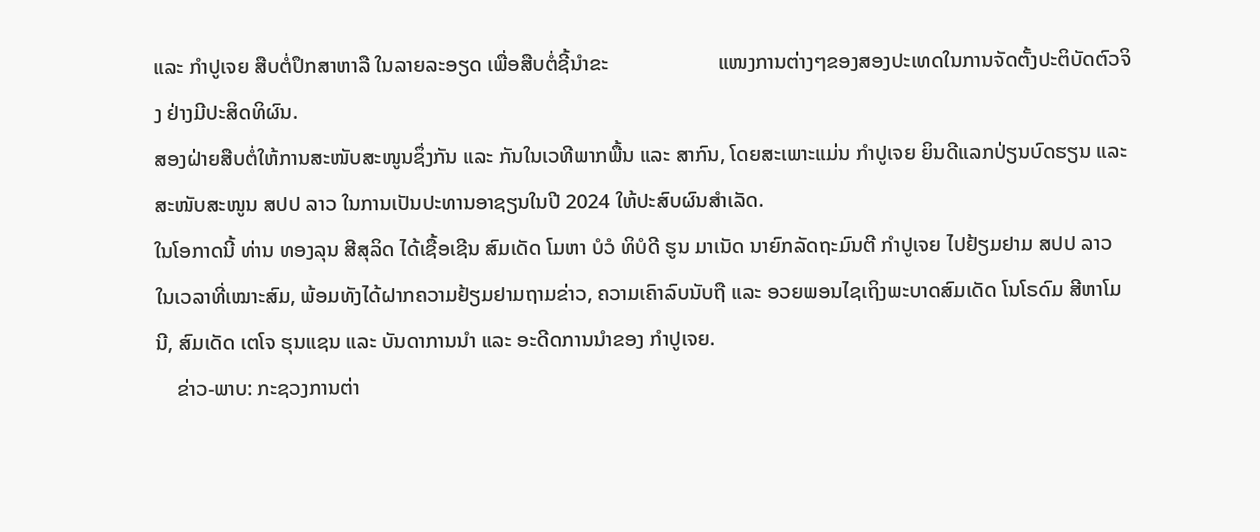ແລະ ກຳປູເຈຍ ສືບຕໍ່ປຶກສາຫາລື ໃນລາຍລະອຽດ ເພື່ອສືບຕໍ່ຊີ້ນຳຂະ                     ແໜງການຕ່າງໆຂອງສອງປະເທດໃນການຈັດຕັ້ງປະຕິບັດຕົວຈິງ ຢ່າງມີປະສິດທິຜົນ.
ສອງຝ່າຍສືບຕໍ່ໃຫ້ການສະໜັບສະໜູນຊຶ່ງກັນ ແລະ ກັນໃນເວທີພາກພື້ນ ແລະ ສາກົນ, ໂດຍສະເພາະແມ່ນ ກຳປູເຈຍ ຍິນດີແລກປ່ຽນບົດຮຽນ ແລະ ສະໜັບສະໜູນ ສປປ ລາວ ໃນການເປັນປະທານອາຊຽນໃນປີ 2024 ໃຫ້ປະສົບຜົນສຳເລັດ.
ໃນໂອກາດນີ້ ທ່ານ ທອງລຸນ ສີສຸລິດ ໄດ້ເຊື້ອເຊີນ ສົມເດັດ ໂມຫາ ບໍວໍ ທິບໍດີ ຮູນ ມາເນັດ ນາຍົກລັດຖະມົນຕີ ກໍາປູເຈຍ ໄປຢ້ຽມຢາມ ສປປ ລາວ ໃນເວລາທີ່ເໝາະສົມ, ພ້ອມທັງໄດ້ຝາກຄວາມຢ້ຽມຢາມຖາມຂ່າວ, ຄວາມເຄົາລົບນັບຖື ແລະ ອວຍພອນໄຊເຖິງພະບາດສົມເດັດ ໂນໂຣດົມ ສີຫາໂມນີ, ສົມເດັດ ເຕໂຈ ຮຸນແຊນ ແລະ ບັນດາການນຳ ແລະ ອະດີດການນຳຂອງ ກຳປູເຈຍ.
    ຂ່າວ-ພາບ: ກະຊວງການຕ່າ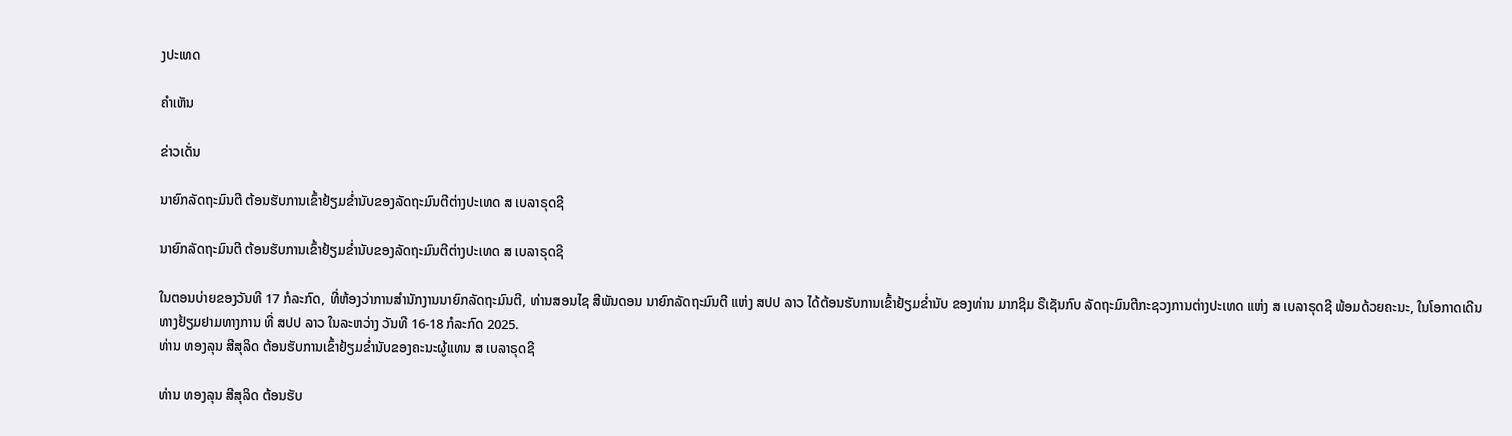ງປະເທດ

ຄໍາເຫັນ

ຂ່າວເດັ່ນ

ນາຍົກລັດຖະມົນຕີ ຕ້ອນຮັບການເຂົ້າຢ້ຽມຂໍ່ານັບຂອງລັດຖະມົນຕີຕ່າງປະເທດ ສ ເບລາຣຸດຊີ

ນາຍົກລັດຖະມົນຕີ ຕ້ອນຮັບການເຂົ້າຢ້ຽມຂໍ່ານັບຂອງລັດຖະມົນຕີຕ່າງປະເທດ ສ ເບລາຣຸດຊີ

ໃນຕອນບ່າຍຂອງວັນທີ 17 ກໍລະກົດ, ທີ່ຫ້ອງວ່າການສຳນັກງານນາຍົກລັດຖະມົນຕີ, ທ່ານສອນໄຊ ສີພັນດອນ ນາຍົກລັດຖະມົນຕີ ແຫ່ງ ສປປ ລາວ ໄດ້ຕ້ອນຮັບການເຂົ້າຢ້ຽມຂໍ່ານັບ ຂອງທ່ານ ມາກຊິມ ຣືເຊັນກົບ ລັດຖະມົນຕີກະຊວງການຕ່າງປະເທດ ແຫ່ງ ສ ເບລາຣຸດຊີ ພ້ອມດ້ວຍຄະນະ, ໃນໂອກາດເດີນທາງຢ້ຽມຢາມທາງການ ທີ່ ສປປ ລາວ ໃນລະຫວ່າງ ວັນທີ 16-18 ກໍລະກົດ 2025.
ທ່ານ ທອງລຸນ ສີສຸລິດ ຕ້ອນຮັບການເຂົ້າຢ້ຽມຂໍ່ານັບຂອງຄະນະຜູ້ແທນ ສ ເບລາຣຸດຊີ

ທ່ານ ທອງລຸນ ສີສຸລິດ ຕ້ອນຮັບ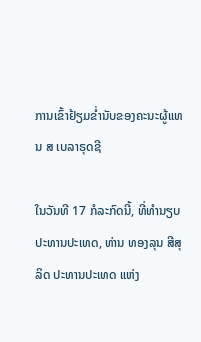ການເຂົ້າຢ້ຽມຂໍ່ານັບຂອງຄະນະຜູ້ແທນ ສ ເບລາຣຸດຊີ

ໃນວັນທີ 17 ກໍລະກົດນີ້, ທີ່ທໍານຽບປະທານປະເທດ, ທ່ານ ທອງລຸນ ສີສຸລິດ ປະທານປະເທດ ແຫ່ງ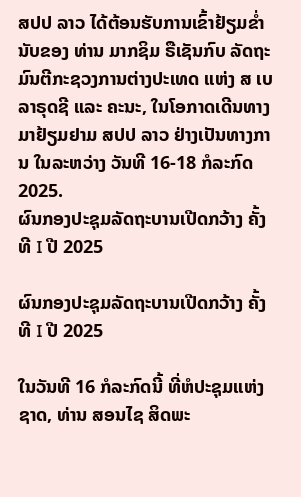ສປປ ລາວ ໄດ້ຕ້ອນຮັບການເຂົ້າຢ້ຽມຂໍ່ານັບຂອງ ທ່ານ ມາກຊິມ ຣືເຊັນກົບ ລັດຖະມົນຕີກະຊວງການຕ່າງປະເທດ ແຫ່ງ ສ ເບລາຣຸດຊີ ແລະ ຄະນະ, ໃນໂອກາດເດີນທາງມາຢ້ຽມຢາມ ສປປ ລາວ ຢ່າງເປັນທາງການ ໃນລະຫວ່າງ ວັນທີ 16-18 ກໍລະກົດ 2025.
ຜົນກອງປະຊຸມລັດຖະບານເປີດກວ້າງ ຄັ້ງທີ I ປີ 2025

ຜົນກອງປະຊຸມລັດຖະບານເປີດກວ້າງ ຄັ້ງທີ I ປີ 2025

ໃນວັນທີ 16 ກໍລະກົດນີ້ ທີ່ຫໍປະຊຸມແຫ່ງຊາດ, ທ່ານ ສອນໄຊ ສິດພະ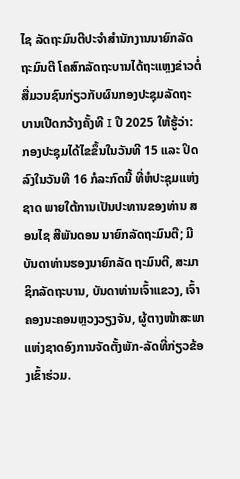ໄຊ ລັດຖະມົນຕີປະຈໍາສໍານັກງານນາຍົກລັດຖະມົນຕີ ໂຄສົກລັດຖະບານໄດ້ຖະແຫຼງຂ່າວຕໍ່ສື່ມວນຊົນກ່ຽວກັບຜົນກອງປະຊຸມລັດຖະບານເປີດກວ້າງຄັ້ງທີ I ປີ 2025 ໃຫ້ຮູ້ວ່າ: ກອງປະຊຸມໄດ້ໄຂຂຶ້ນໃນວັນທີ 15 ແລະ ປິດລົງໃນວັນທີ 16 ກໍລະກົດນີ້ ທີ່ຫໍປະຊຸມແຫ່ງຊາດ ພາຍໃຕ້ການເປັນປະທານຂອງທ່ານ ສອນໄຊ ສີພັນດອນ ນາຍົກລັດຖະມົນຕີ; ມີບັນດາທ່ານຮອງນາຍົກລັດ ຖະມົນຕີ, ສະມາຊິກລັດຖະບານ, ບັນດາທ່ານເຈົ້າແຂວງ, ເຈົ້າຄອງນະຄອນຫຼວງວຽງຈັນ, ຜູ້ຕາງໜ້າສະພາແຫ່ງຊາດອົງການຈັດຕັ້ງພັກ-ລັດທີ່ກ່ຽວຂ້ອງເຂົ້າຮ່ວມ.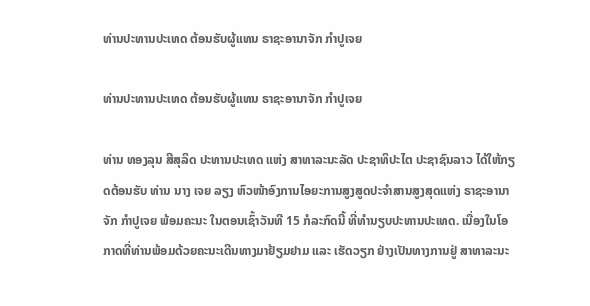ທ່ານປະທານປະເທດ ຕ້ອນຮັບຜູ້ແທນ ຣາຊະອານາຈັກ ກໍາປູເຈຍ

ທ່ານປະທານປະເທດ ຕ້ອນຮັບຜູ້ແທນ ຣາຊະອານາຈັກ ກໍາປູເຈຍ

ທ່ານ ທອງລຸນ ສີສຸລິດ ປະທານປະເທດ ແຫ່ງ ສາທາລະນະລັດ ປະຊາທິປະໄຕ ປະຊາຊົນລາວ ໄດ້ໃຫ້ກຽດຕ້ອນຮັບ ທ່ານ ນາງ ເຈຍ ລຽງ ຫົວໜ້າອົງການໄອຍະການສູງສູດປະຈໍາສານສູງສຸດແຫ່ງ ຣາຊະອານາຈັກ ກໍາປູເຈຍ ພ້ອມຄະນະ ໃນຕອນເຊົ້າວັນທີ 15 ກໍລະກົດນີ້ ທີ່ທໍານຽບປະທານປະເທດ. ເນື່ອງໃນໂອກາດທີ່ທ່ານພ້ອມດ້ວຍຄະນະເດີນທາງມາຢ້ຽມຢາມ ແລະ ເຮັດວຽກ ຢ່າງເປັນທາງການຢູ່ ສາທາລະນະ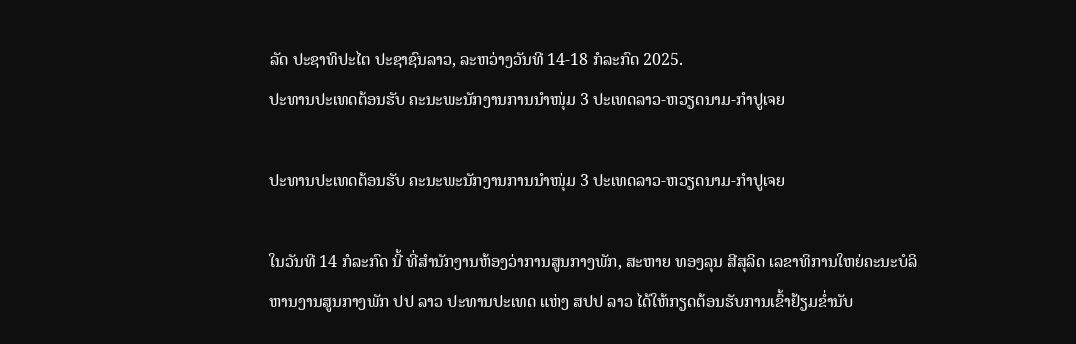ລັດ ປະຊາທິປະໄຕ ປະຊາຊົນລາວ, ລະຫວ່າງວັນທີ 14-18 ກໍລະກົດ 2025.
ປະທານປະເທດຕ້ອນຮັບ ຄະນະພະນັກງານການນໍາໜຸ່ມ 3 ປະເທດລາວ-ຫວຽດນາມ-ກໍາປູເຈຍ

ປະທານປະເທດຕ້ອນຮັບ ຄະນະພະນັກງານການນໍາໜຸ່ມ 3 ປະເທດລາວ-ຫວຽດນາມ-ກໍາປູເຈຍ

ໃນວັນທີ 14 ກໍລະກົດ ນີ້ ທີ່ສໍານັກງານຫ້ອງວ່າການສູນກາງພັກ, ສະຫາຍ ທອງລຸນ ສີສຸລິດ ເລຂາທິການໃຫຍ່ຄະນະບໍລິຫານງານສູນກາງພັກ ປປ ລາວ ປະທານປະເທດ ແຫ່ງ ສປປ ລາວ ໄດ້ໃຫ້ກຽດຕ້ອນຮັບການເຂົ້າຢ້ຽມຂໍ່ານັບ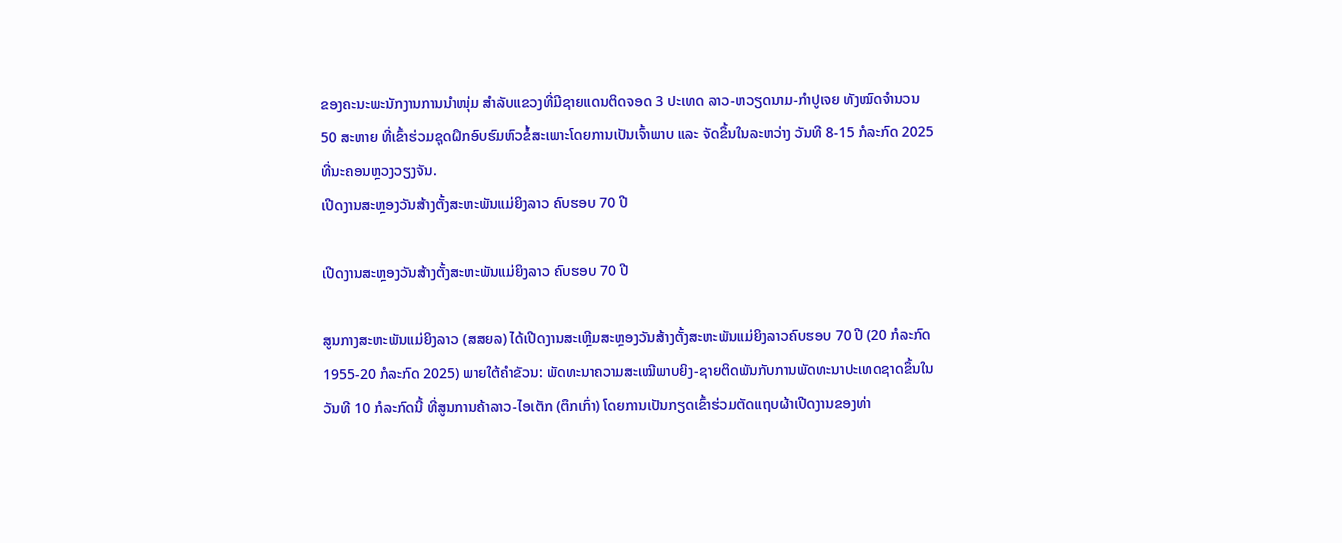ຂອງຄະນະພະນັກງານການນໍາໜຸ່ມ ສຳລັບແຂວງທີ່ມີຊາຍແດນຕິດຈອດ 3 ປະເທດ ລາວ-ຫວຽດນາມ-ກໍາປູເຈຍ ທັງໝົດຈໍານວນ 50 ສະຫາຍ ທີ່ເຂົ້າຮ່ວມຊຸດຝຶກອົບຮົມຫົວຂໍ້ສະເພາະໂດຍການເປັນເຈົ້າພາບ ແລະ ຈັດຂຶ້ນໃນລະຫວ່າງ ວັນທີ 8-15 ກໍລະກົດ 2025 ທີ່ນະຄອນຫຼວງວຽງຈັນ.
ເປີດງານສະຫຼອງວັນສ້າງຕັ້ງສະຫະພັນແມ່ຍິງລາວ ຄົບຮອບ 70 ປີ

ເປີດງານສະຫຼອງວັນສ້າງຕັ້ງສະຫະພັນແມ່ຍິງລາວ ຄົບຮອບ 70 ປີ

ສູນກາງສະຫະພັນແມ່ຍິງລາວ (ສສຍລ) ໄດ້ເປີດງານສະເຫຼີມສະຫຼອງວັນສ້າງຕັ້ງສະຫະພັນແມ່ຍິງລາວຄົບຮອບ 70 ປີ (20 ກໍລະກົດ 1955-20 ກໍລະກົດ 2025) ພາຍໃຕ້ຄໍາຂັວນ: ພັດທະນາຄວາມສະເໝີພາບຍິງ-ຊາຍຕິດພັນກັບການພັດທະນາປະເທດຊາດຂຶ້ນໃນວັນທີ 10 ກໍລະກົດນີ້ ທີ່ສູນການຄ້າລາວ-ໄອເຕັກ (ຕຶກເກົ່າ) ໂດຍການເປັນກຽດເຂົ້າຮ່ວມຕັດແຖບຜ້າເປີດງານຂອງທ່າ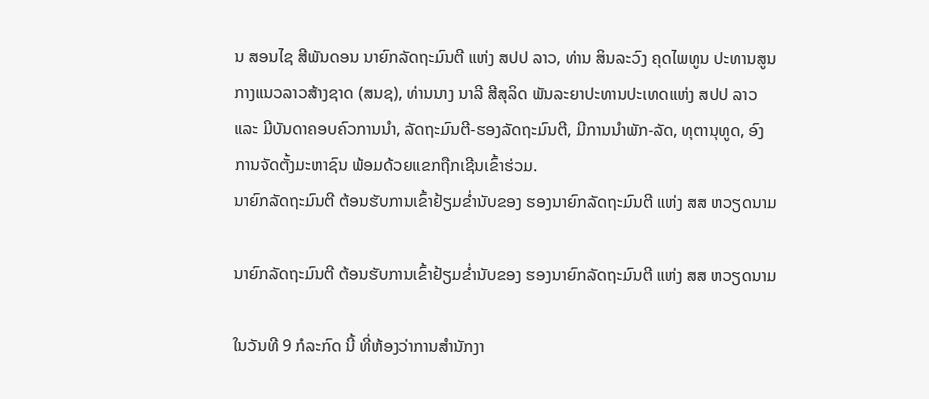ນ ສອນໄຊ ສີພັນດອນ ນາຍົກລັດຖະມົນຕີ ແຫ່ງ ສປປ ລາວ, ທ່ານ ສິນລະວົງ ຄຸດໄພທູນ ປະທານສູນກາງແນວລາວສ້າງຊາດ (ສນຊ), ທ່ານນາງ ນາລີ ສີສຸລິດ ພັນລະຍາປະທານປະເທດແຫ່ງ ສປປ ລາວ ແລະ ມີບັນດາຄອບຄົວການນໍາ, ລັດຖະມົນຕີ-ຮອງລັດຖະມົນຕີ, ມີການນຳພັກ-ລັດ, ທຸຕານຸທູດ, ອົງການຈັດຕັ້ງມະຫາຊົນ ພ້ອມດ້ວຍແຂກຖືກເຊີນເຂົ້າຮ່ວມ.
ນາຍົກລັດຖະມົນຕີ ຕ້ອນຮັບການເຂົ້າຢ້ຽມຂໍ່ານັບຂອງ ຮອງນາຍົກລັດຖະມົນຕີ ແຫ່ງ ສສ ຫວຽດນາມ

ນາຍົກລັດຖະມົນຕີ ຕ້ອນຮັບການເຂົ້າຢ້ຽມຂໍ່ານັບຂອງ ຮອງນາຍົກລັດຖະມົນຕີ ແຫ່ງ ສສ ຫວຽດນາມ

ໃນວັນທີ 9 ກໍລະກົດ ນີ້ ທີ່ຫ້ອງວ່າການສໍານັກງາ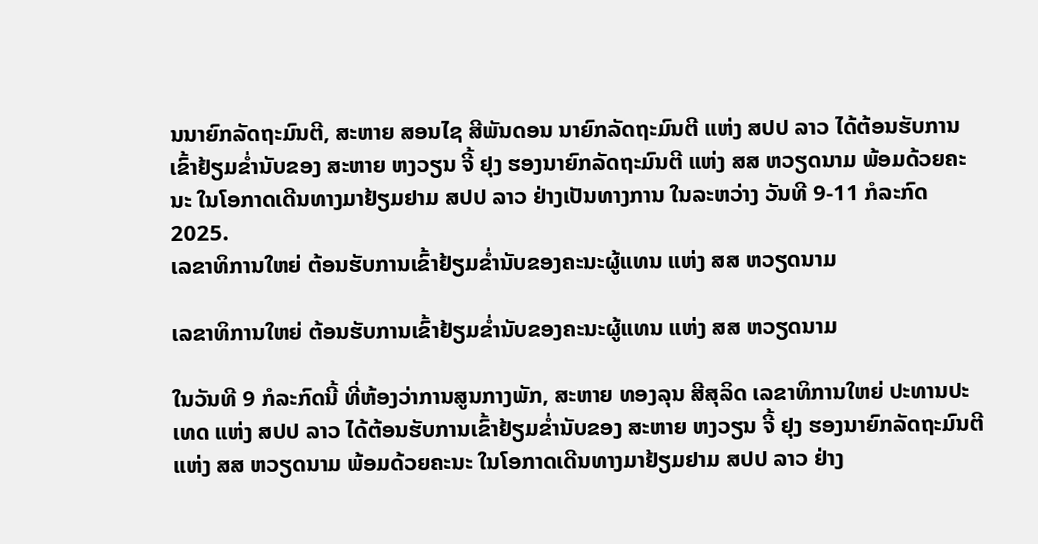ນນາຍົກລັດຖະມົນຕີ, ສະຫາຍ ສອນໄຊ ສີພັນດອນ ນາຍົກລັດຖະມົນຕີ ແຫ່ງ ສປປ ລາວ ໄດ້ຕ້ອນຮັບການເຂົ້າຢ້ຽມຂໍ່ານັບຂອງ ສະຫາຍ ຫງວຽນ ຈີ້ ຢຸງ ຮອງນາຍົກລັດຖະມົນຕີ ແຫ່ງ ສສ ຫວຽດນາມ ພ້ອມດ້ວຍຄະນະ ໃນໂອກາດເດີນທາງມາຢ້ຽມຢາມ ສປປ ລາວ ຢ່າງເປັນທາງການ ໃນລະຫວ່າງ ວັນທີ 9-11 ກໍລະກົດ 2025.
ເລຂາທິການໃຫຍ່ ຕ້ອນຮັບການເຂົ້າຢ້ຽມຂໍ່ານັບຂອງຄະນະຜູ້ແທນ ແຫ່ງ ສສ ຫວຽດນາມ

ເລຂາທິການໃຫຍ່ ຕ້ອນຮັບການເຂົ້າຢ້ຽມຂໍ່ານັບຂອງຄະນະຜູ້ແທນ ແຫ່ງ ສສ ຫວຽດນາມ

ໃນວັນທີ 9 ກໍລະກົດນີ້ ທີ່ຫ້ອງວ່າການສູນກາງພັກ, ສະຫາຍ ທອງລຸນ ສີສຸລິດ ເລຂາທິການໃຫຍ່ ປະທານປະເທດ ແຫ່ງ ສປປ ລາວ ໄດ້ຕ້ອນຮັບການເຂົ້າຢ້ຽມຂໍ່ານັບຂອງ ສະຫາຍ ຫງວຽນ ຈີ້ ຢຸງ ຮອງນາຍົກລັດຖະມົນຕີ ແຫ່ງ ສສ ຫວຽດນາມ ພ້ອມດ້ວຍຄະນະ ໃນໂອກາດເດີນທາງມາຢ້ຽມຢາມ ສປປ ລາວ ຢ່າງ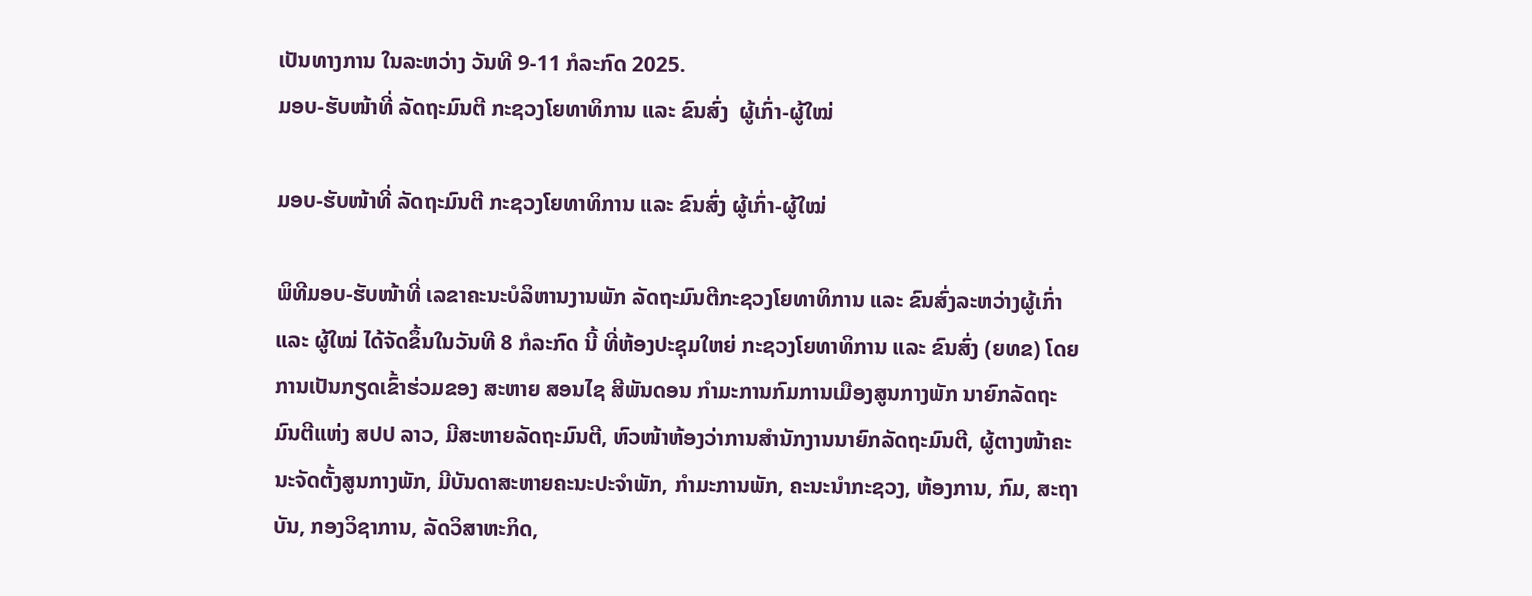ເປັນທາງການ ໃນລະຫວ່າງ ວັນທີ 9-11 ກໍລະກົດ 2025.
ມອບ-ຮັບໜ້າທີ່ ລັດຖະມົນຕີ ກະຊວງໂຍທາທິການ ແລະ ຂົນສົ່ງ  ຜູ້ເກົ່າ-ຜູ້ໃໝ່

ມອບ-ຮັບໜ້າທີ່ ລັດຖະມົນຕີ ກະຊວງໂຍທາທິການ ແລະ ຂົນສົ່ງ ຜູ້ເກົ່າ-ຜູ້ໃໝ່

ພິທີມອບ-ຮັບໜ້າທີ່ ເລຂາຄະນະບໍລິຫານງານພັກ ລັດຖະມົນຕີກະຊວງໂຍທາທິການ ແລະ ຂົນສົ່ງລະຫວ່າງຜູ້ເກົ່າ ແລະ ຜູ້ໃໝ່ ໄດ້ຈັດຂຶ້ນໃນວັນທີ 8 ກໍລະກົດ ນີ້ ທີ່ຫ້ອງປະຊຸມໃຫຍ່ ກະຊວງໂຍທາທິການ ແລະ ຂົນສົ່ງ (ຍທຂ) ໂດຍການເປັນກຽດເຂົ້າຮ່ວມຂອງ ສະຫາຍ ສອນໄຊ ສີພັນດອນ ກໍາມະການກົມການເມືອງສູນກາງພັກ ນາຍົກລັດຖະມົນຕີແຫ່ງ ສປປ ລາວ, ມີສະຫາຍລັດຖະມົນຕີ, ຫົວໜ້າຫ້ອງວ່າການສໍານັກງານນາຍົກລັດຖະມົນຕີ, ຜູ້ຕາງໜ້າຄະນະຈັດຕັ້ງສູນກາງພັກ, ມີບັນດາສະຫາຍຄະນະປະຈຳພັກ, ກຳມະການພັກ, ຄະນະນໍາກະຊວງ, ຫ້ອງການ, ກົມ, ສະຖາບັນ, ກອງວິຊາການ, ລັດວິສາຫະກິດ,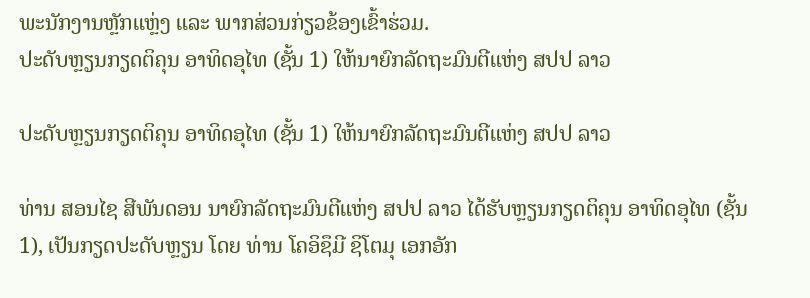ພະນັກງານຫຼັກແຫຼ່ງ ແລະ ພາກສ່ວນກ່ຽວຂ້ອງເຂົ້າຮ່ວມ.
ປະດັບຫຼຽນກຽດຕິຄຸນ ອາທິດອຸໄທ (ຊັ້ນ 1) ໃຫ້ນາຍົກລັດຖະມົນຕີແຫ່ງ ສປປ ລາວ

ປະດັບຫຼຽນກຽດຕິຄຸນ ອາທິດອຸໄທ (ຊັ້ນ 1) ໃຫ້ນາຍົກລັດຖະມົນຕີແຫ່ງ ສປປ ລາວ

ທ່ານ ສອນໄຊ ສີພັນດອນ ນາຍົກລັດຖະມົນຕີແຫ່ງ ສປປ ລາວ ໄດ້ຮັບຫຼຽນກຽດຕິຄຸນ ອາທິດອຸໄທ (ຊັ້ນ 1), ເປັນກຽດປະດັບຫຼຽນ ໂດຍ ທ່ານ ໂຄອິຊຶມີ ຊິໂຕມຸ ເອກອັກ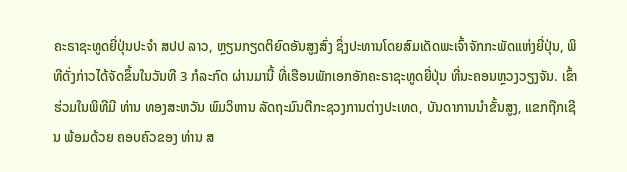ຄະຣາຊະທູດຍີ່ປຸ່ນປະຈຳ ສປປ ລາວ, ຫຼຽນກຽດຕິຍົດອັນສູງສົ່ງ ຊຶ່ງປະທານໂດຍສົມເດັດພະເຈົ້າຈັກກະພັດແຫ່ງຍີ່ປຸ່ນ, ພິທີດັ່ງກ່າວໄດ້ຈັດຂຶ້ນໃນວັນທີ 3 ກໍລະກົດ ຜ່ານມານີ້ ທີ່ເຮືອນພັກເອກອັກຄະຣາຊະທູດຍີ່ປຸ່ນ ທີ່ນະຄອນຫຼວງວຽງຈັນ. ເຂົ້າຮ່ວມໃນພິທີມີ ທ່ານ ທອງສະຫວັນ ພົມວິຫານ ລັດຖະມົນຕີກະຊວງການຕ່າງປະເທດ, ບັນດາການນໍາຂັ້ນສູງ, ແຂກຖືກເຊີນ ພ້ອມດ້ວຍ ຄອບຄົວຂອງ ທ່ານ ສ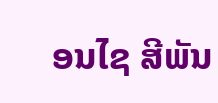ອນໄຊ ສີພັນ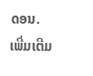ດອນ.
ເພີ່ມເຕີມ